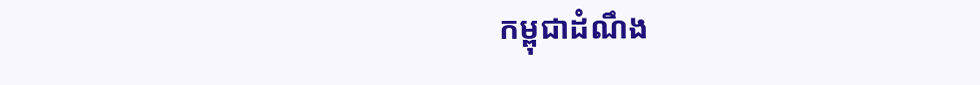កម្ពុជាដំណឹង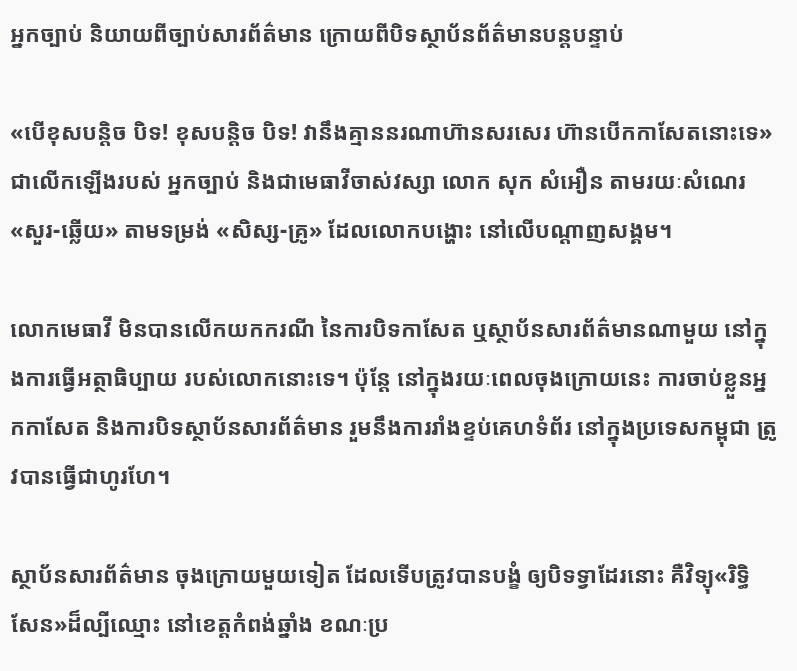អ្នកច្បាប់ និយាយពីច្បាប់សារព័ត៌មាន ក្រោយពីបិទស្ថាប័នព័ត៌មានបន្តបន្ទាប់

«បើខុសបន្តិច បិទ! ខុសបន្តិច បិទ! វានឹងគ្មាននរណាហ៊ានសរសេរ ហ៊ានបើកកាសែតនោះទេ» ជាលើកឡើងរបស់ អ្នកច្បាប់ និងជាមេធាវីចាស់វស្សា លោក សុក សំអឿន តាមរយៈសំណេរ «សួរ-ឆ្លើយ» តាមទម្រង់ «សិស្ស-គ្រូ» ដែលលោកបង្ហោះ នៅលើបណ្ដាញសង្គម។

លោកមេធាវី មិនបានលើកយកករណី នៃការបិទកាសែត ឬស្ថាប័នសារព័ត៌មានណាមួយ នៅក្នុងការធ្វើអត្ថាធិប្បាយ របស់លោកនោះទេ។ ប៉ុន្តែ នៅក្នុងរយៈពេលចុងក្រោយនេះ ការចាប់ខ្លួនអ្នកកាសែត និងការបិទស្ថាប័នសារព័ត៌មាន រួមនឹងការរាំងខ្ទប់គេហទំព័រ នៅក្នុងប្រទេសកម្ពុជា ត្រូវបានធ្វើជាហូរហែ។

ស្ថាប័នសារព័ត៌មាន ចុងក្រោយមួយទៀត ដែលទើបត្រូវបានបង្ខំ ឲ្យបិទទ្វាដែរនោះ គឺវិទ្យុ«រិទ្ធិសែន»ដ៏ល្បីឈ្មោះ នៅខេត្តកំពង់ឆ្នាំង ខណៈប្រ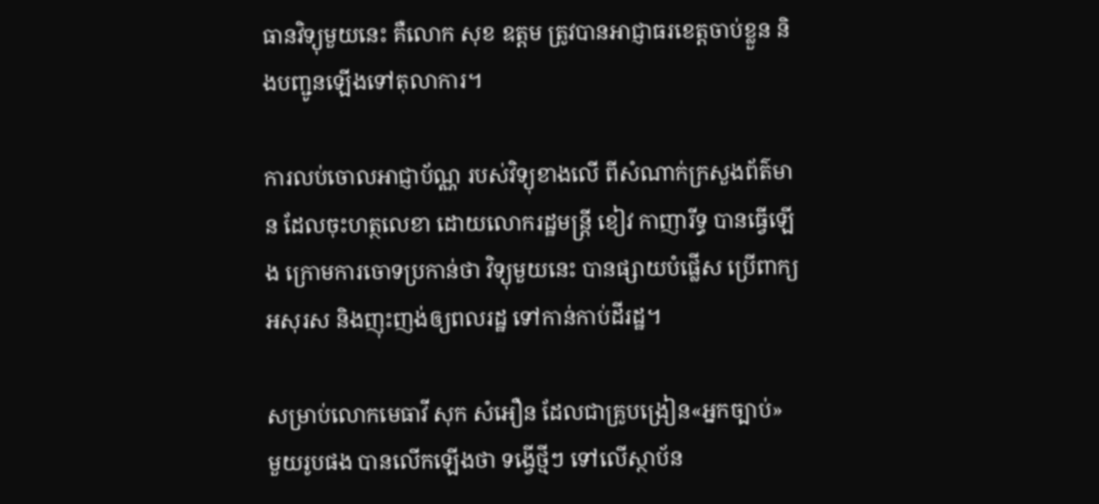ធានវិទ្យុមួយនេះ គឺលោក សុខ ឧត្តម ត្រូវបានអាជ្ញាធរខេត្តចាប់ខ្លួន និងបញ្ជូនឡើងទៅតុលាការ។

ការលប់ចោលអាជ្ញាប័ណ្ណ របស់វិទ្យុខាងលើ ពីសំណាក់ក្រសួងព័ត៌មាន ដែលចុះហត្ថលេខា ដោយលោករដ្ឋមន្ត្រី ខៀវ កាញារីទ្ធ បានធ្វើឡើង ក្រោមការចោទប្រកាន់ថា វិទ្យុមួយនេះ បានផ្សាយបំផ្លើស ប្រើពាក្យអសុរស និងញុះញង់ឲ្យពលរដ្ឋ ទៅកាន់កាប់ដីរដ្ឋ។

សម្រាប់លោកមេធាវី សុក សំអឿន ដែលជាគ្រូបង្រៀន«អ្នកច្បាប់» មួយរូបផង បានលើកឡើងថា ទង្វើថ្មីៗ ទៅលើស្ថាប័ន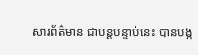សារព័ត៌មាន ជាបន្តបន្ទាប់នេះ បានបង្ក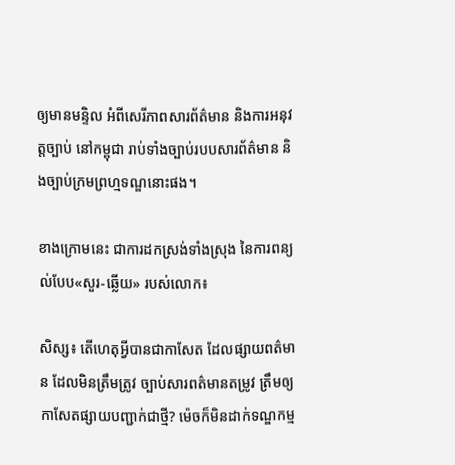ឲ្យមានមន្ទិល អំពីសេរីភាពសារព័ត៌មាន និងការអនុវត្តច្បាប់ នៅកម្ពុជា រាប់ទាំងច្បាប់របបសារព័ត៌មាន និងច្បាប់ក្រមព្រហ្មទណ្ឌនោះផង។

ខាងក្រោមនេះ ជាការដកស្រង់ទាំងស្រុង នៃការពន្យល់បែប«សួរ-ឆ្លើយ» របស់លោក៖

សិស្ស៖ តើហេតុអ្វីបានជាកាសែត ដែលផ្សាយពត៌មាន ដែលមិនត្រឹមត្រូវ ច្បាប់សារពត៌មានតម្រូវ ត្រឹមឲ្យកាសែតផ្សាយបញ្ជាក់ជាថ្មី? ម៉េចក៏មិនដាក់ទណ្ឌកម្ម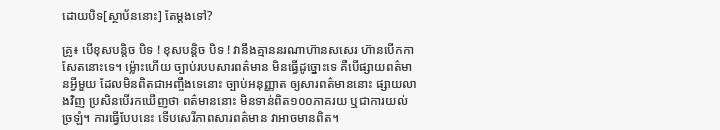ដោយបិទ[ស្ថាប័ននោះ] តែម្តងទៅ?

គ្រូ៖ បើខុសបន្តិច បិទ ! ខុសបនិ្តច បិទ ! វានឹងគ្មាននរណាហ៊ានសសេរ ហ៊ានបើកកាសែតនោះទេ។ ម៉្លោះហើយ ច្បាប់របបសារពត៌មាន មិនធ្វើដូច្នោះទេ គឺបើផ្សាយពត៌មានអ្វីមួយ ដែលមិនពិតជាអញ្ចឹងទេនោះ ច្បាប់អនុញ្ញាត ឲ្យសារពត៌មាននោះ ផ្សាយលាងវិញ ប្រសិនបើរកឃើញថា ពត៌មាននោះ មិនទាន់ពិត១០០ភាគរយ ឬជាការយល់ច្រឡំ។ ការធ្វើបែបនេះ ទើបសេរីភាពសារពត៌មាន វាអាចមានពិត។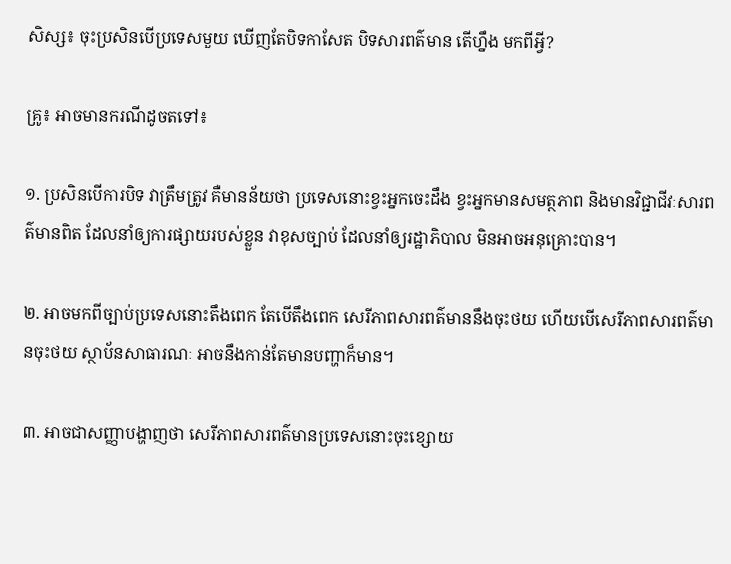សិស្ស៖ ចុះប្រសិនបើប្រទេសមួយ ឃើញតែបិទកាសែត បិទសារពត៌មាន តើហ្នឹង មកពីអ្វី?

គ្រូ៖ អាចមានករណីដូចតទៅ៖

១. ប្រសិនបើការបិទ វាត្រឹមត្រូវ គឺមានន័យថា ប្រទេសនោះខ្វះអ្នកចេះដឹង ខ្វះអ្នកមានសមត្ថភាព និងមានវិជ្ជាជីវៈសារពត៌មានពិត ដែលនាំឲ្យការផ្សាយរបស់ខ្លួន វាខុសច្បាប់ ដែលនាំឲ្យរដ្ឋាភិបាល មិនអាចអនុគ្រោះបាន។

២. អាចមកពីច្បាប់ប្រទេសនោះតឹងពេក តែបើតឹងពេក សេរីភាពសារពត៌មាននឹងចុះថយ ហើយបើសេរីភាពសារពត៌មានចុះថយ ស្ថាប័នសាធារណៈ អាចនឹងកាន់តែមានបញ្ហាក៏មាន។

៣. អាចជាសញ្ញាបង្ហាញថា សេរីភាពសារពត៌មានប្រទេសនោះចុះខ្សោយ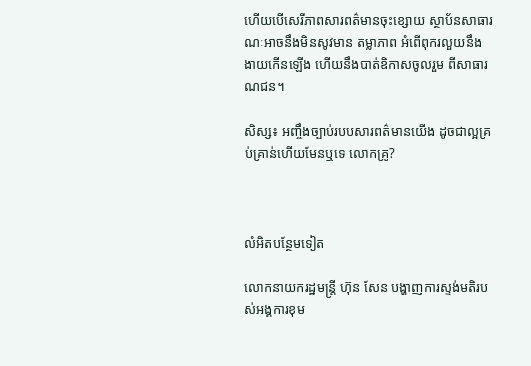ហើយបើសេរីភាពសារពត៌មានចុះខ្សោយ ស្ថាប័នសាធារណៈអាចនឹងមិនសូវមាន តម្លាភាព អំពើពុករលួយនឹងងាយកើនឡើង ហើយនឹងបាត់ឧិកាសចូលរួម ពីសាធារណជន។

សិស្ស៖ អញ្ចឹងច្បាប់របបសារពត៌មានយើង ដូចជាល្អគ្រប់គ្រាន់ហើយមែនឬទេ លោកគ្រូ?



លំអិតបន្ថែមទៀត

លោកនាយករដ្ឋមន្ត្រី ហ៊ុន សែន បង្ហាញការស្ទង់មតិរបស់អង្គការខុម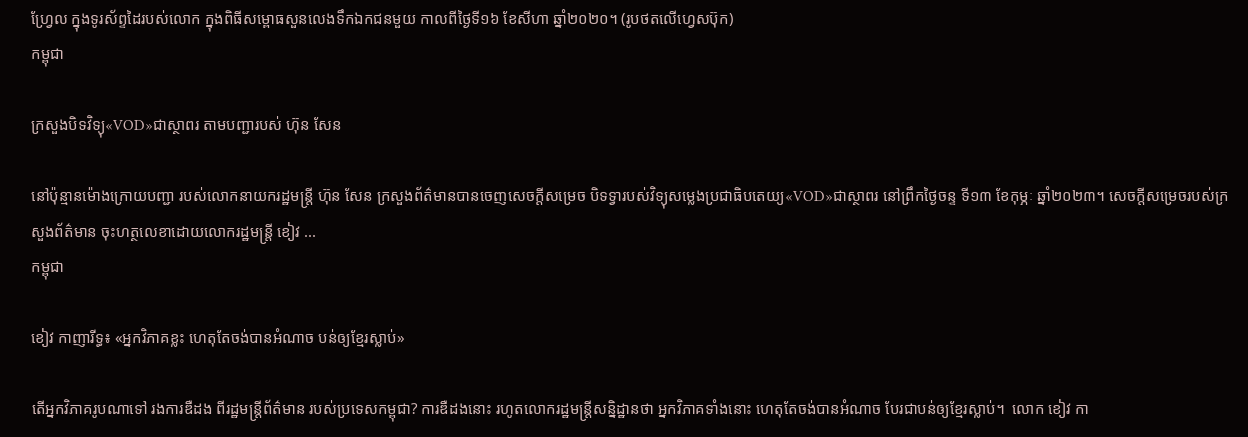ហ្វ្រែល ក្នុងទូរស័ព្ទដៃរបស់លោក ក្នុងពិធីសម្ពោធសួនលេងទឹកឯកជនមួយ កាលពីថ្ងៃទី១៦ ខែសីហា ឆ្នាំ២០២០។ (រូបថតលើហ្វេសប៊ុក)
កម្ពុជា

ក្រសួងបិទវិទ្យុ«VOD»ជាស្ថាពរ តាមបញ្ជារបស់ ហ៊ុន សែន

នៅប៉ុន្មានម៉ោងក្រោយបញ្ជា របស់លោកនាយករដ្ឋមន្ត្រី ហ៊ុន សែន ក្រសួងព័ត៌មានបានចេញសេចក្ដីសម្រេច បិទទ្វារបស់វិទ្យុសម្លេងប្រជាធិបតេយ្យ«VOD»ជាស្ថាពរ នៅព្រឹកថ្ងៃចន្ទ ទី១៣ ខែកុម្ភៈ ឆ្នាំ២០២៣។ សេចក្តីសម្រេចរបស់ក្រសួងព័ត៌មាន ចុះហត្ថលេខាដោយលោករដ្ឋមន្ត្រី ខៀវ ...
កម្ពុជា

ខៀវ កាញារីទ្ធ៖ «អ្នកវិភាគខ្លះ ហេតុតែចង់បានអំណាច បន់ឲ្យខ្មែរស្លាប់»

តើអ្នកវិភាគរូបណាទៅ រងការឌឺដង ពីរដ្ឋមន្ត្រីព័ត៌មាន របស់ប្រទេសកម្ពុជា? ការឌឺដងនោះ រហូតលោករដ្ឋមន្ត្រីសន្និដ្ឋានថា អ្នកវិភាគទាំងនោះ ហេតុតែចង់បានអំណាច បែរជាបន់ឲ្យខ្មែរស្លាប់។  លោក ខៀវ កា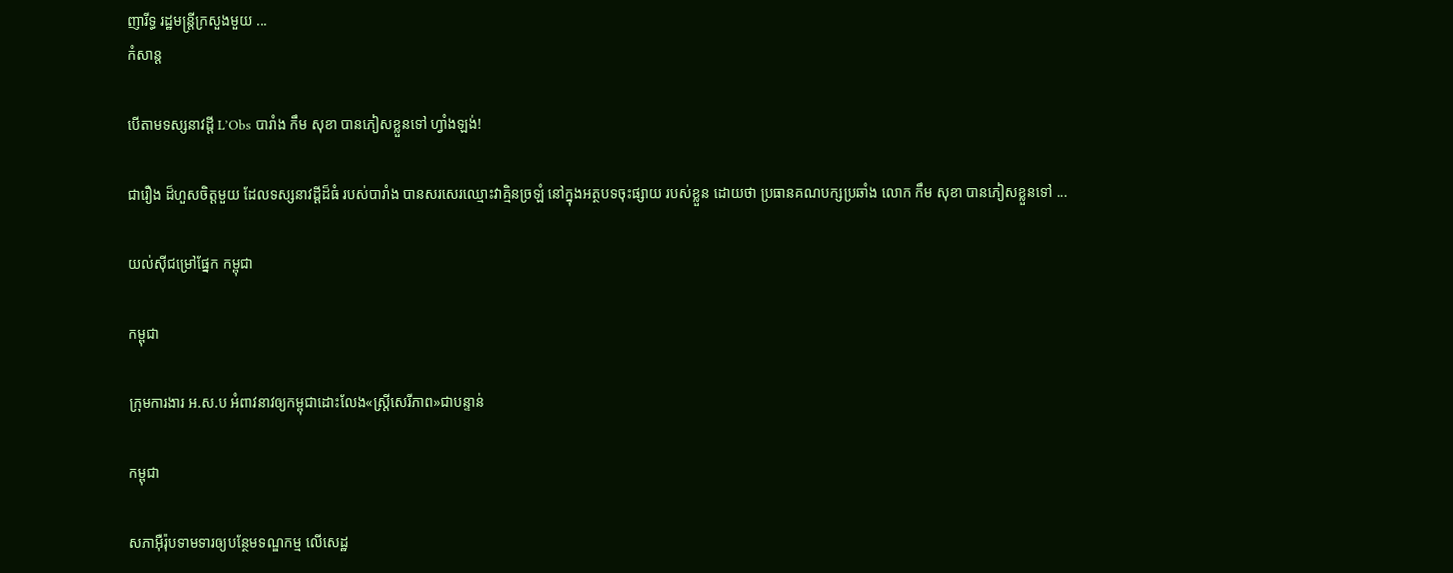ញារីទ្ធ រដ្ឋមន្ត្រីក្រសួងមួយ ...
កំសាន្ដ

បើតាមទស្សនាវដ្ដី L’Obs បារាំង កឹម សុខា បានភៀសខ្លួនទៅ ហ្វាំងឡង់!

ជារឿង ដ៏ហួសចិត្តមួយ ដែលទស្សនាវដ្ដីដ៏ធំ របស់បារាំង បានសរសេរឈ្មោះវាគ្មិនច្រឡំ នៅក្នុងអត្ថបទចុះផ្សាយ របស់ខ្លួន ដោយថា ប្រធានគណបក្សប្រឆាំង លោក កឹម សុខា បានភៀសខ្លួនទៅ ...

យល់ស៊ីជម្រៅផ្នែក កម្ពុជា

កម្ពុជា

ក្រុមការងារ អ.ស.ប អំពាវនាវឲ្យកម្ពុជាដោះលែង«ស្ត្រីសេរីភាព»ជាបន្ទាន់

កម្ពុជា

សភាអ៊ឺរ៉ុបទាមទារឲ្យបន្ថែមទណ្ឌកម្ម លើសេដ្ឋ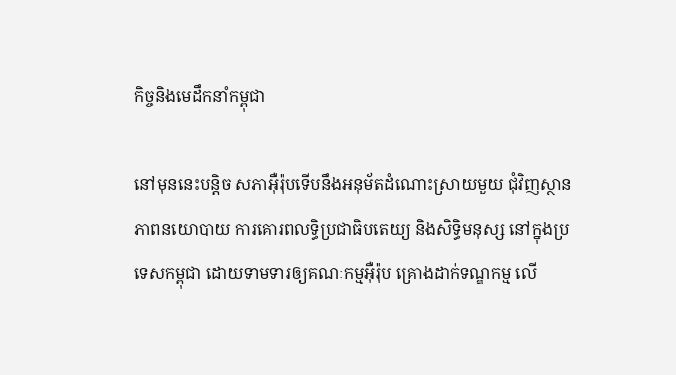កិច្ចនិងមេដឹកនាំកម្ពុជា

នៅមុននេះបន្តិច សភាអ៊ឺរ៉ុបទើបនឹងអនុម័តដំណោះស្រាយមួយ ជុំវិញស្ថានភាពនយោបាយ ការគោរពលទ្ធិប្រជាធិបតេយ្យ និងសិទ្ធិមនុស្ស នៅក្នុងប្រទេសកម្ពុជា ដោយទាមទារឲ្យគណៈកម្មអ៊ឺរ៉ុប គ្រោងដាក់ទណ្ឌកម្ម លើ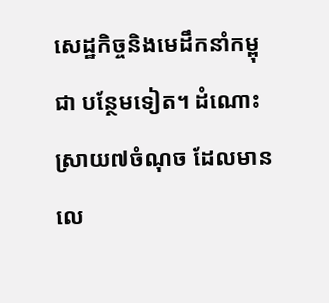សេដ្ឋកិច្ចនិងមេដឹកនាំកម្ពុជា បន្ថែមទៀត។ ដំណោះស្រាយ៧ចំណុច ដែលមានលេ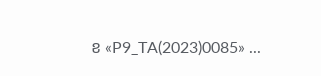ខ «P9_TA(2023)0085» ...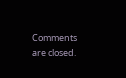Comments are closed.